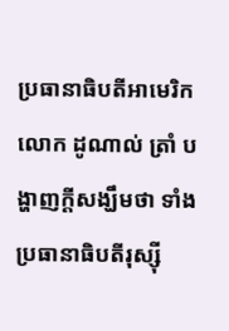ប្រធានាធិបតីអាមេរិក លោក ដូណាល់ ត្រាំ បង្ហាញក្ដីសង្ឃឹមថា ទាំងប្រធានាធិបតីរុស្ស៊ី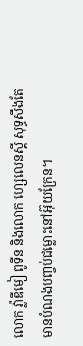លោក វ្ល៉ាឌីមៀ ពូទីន និងលោក ហ្សេលេនស្គី សុទ្ធសឹងតែមានបំណងបញ្ចប់ជម្លោះនៅអ៊ុយក្រែន។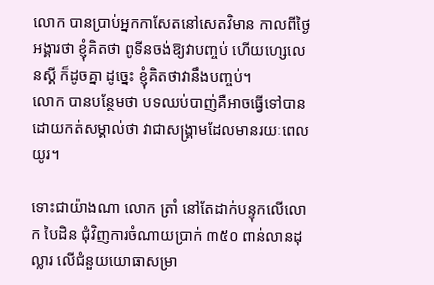លោក បានប្រាប់អ្នកកាសែតនៅសេតវិមាន កាលពីថ្ងៃអង្គារថា ខ្ញុំគិតថា ពូទីនចង់ឱ្យវាបញ្ចប់ ហើយហ្សេលេនស្គី ក៏ដូចគ្នា ដូច្នេះ ខ្ញុំគិតថាវានឹងបញ្ចប់។
លោក បានបន្ថែមថា បទឈប់បាញ់គឺអាចធ្វើទៅបាន ដោយកត់សម្គាល់ថា វាជាសង្រ្គាមដែលមានរយៈពេលយូរ។

ទោះជាយ៉ាងណា លោក ត្រាំ នៅតែដាក់បន្ទុកលើលោក បៃដិន ជុំវិញការចំណាយប្រាក់ ៣៥០ ពាន់លានដុល្លារ លើជំនួយយោធាសម្រា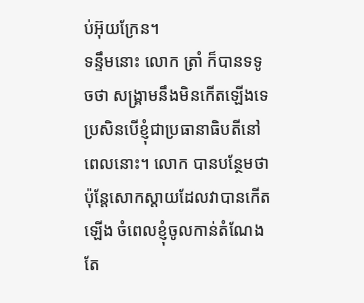ប់អ៊ុយក្រែន។
ទន្ទឹមនោះ លោក ត្រាំ ក៏បានទទូចថា សង្រ្គាមនឹងមិនកើតឡើងទេ ប្រសិនបើខ្ញុំជាប្រធានាធិបតីនៅពេលនោះ។ លោក បានបន្ថែមថា ប៉ុន្តែសោកស្ដាយដែលវាបានកើតឡើង ចំពេលខ្ញុំចូលកាន់តំណែងតែ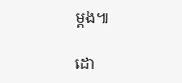ម្ដង៕

ដោ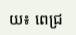យ៖ ពេជ្រ